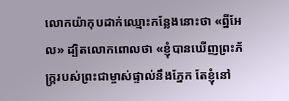លោកយ៉ាកុបដាក់ឈ្មោះកន្លែងនោះថា «ព្នីអែល» ដ្បិតលោកពោលថា «ខ្ញុំបានឃើញព្រះភ័ក្ត្ររបស់ព្រះជាម្ចាស់ផ្ទាល់នឹងភ្នែក តែខ្ញុំនៅ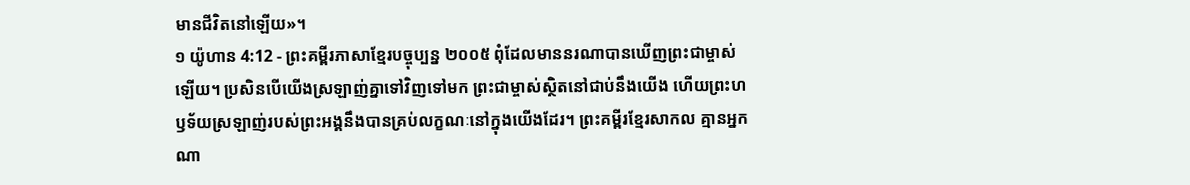មានជីវិតនៅឡើយ»។
១ យ៉ូហាន 4:12 - ព្រះគម្ពីរភាសាខ្មែរបច្ចុប្បន្ន ២០០៥ ពុំដែលមាននរណាបានឃើញព្រះជាម្ចាស់ឡើយ។ ប្រសិនបើយើងស្រឡាញ់គ្នាទៅវិញទៅមក ព្រះជាម្ចាស់ស្ថិតនៅជាប់នឹងយើង ហើយព្រះហឫទ័យស្រឡាញ់របស់ព្រះអង្គនឹងបានគ្រប់លក្ខណៈនៅក្នុងយើងដែរ។ ព្រះគម្ពីរខ្មែរសាកល គ្មានអ្នកណា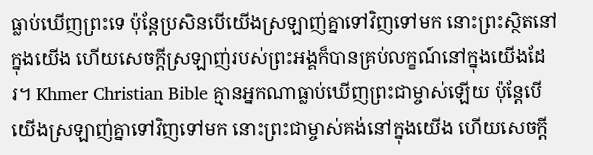ធ្លាប់ឃើញព្រះទេ ប៉ុន្តែប្រសិនបើយើងស្រឡាញ់គ្នាទៅវិញទៅមក នោះព្រះស្ថិតនៅក្នុងយើង ហើយសេចក្ដីស្រឡាញ់របស់ព្រះអង្គក៏បានគ្រប់លក្ខណ៍នៅក្នុងយើងដែរ។ Khmer Christian Bible គ្មានអ្នកណាធ្លាប់ឃើញព្រះជាម្ចាស់ឡើយ ប៉ុន្ដែបើយើងស្រឡាញ់គ្នាទៅវិញទៅមក នោះព្រះជាម្ចាស់គង់នៅក្នុងយើង ហើយសេចក្ដី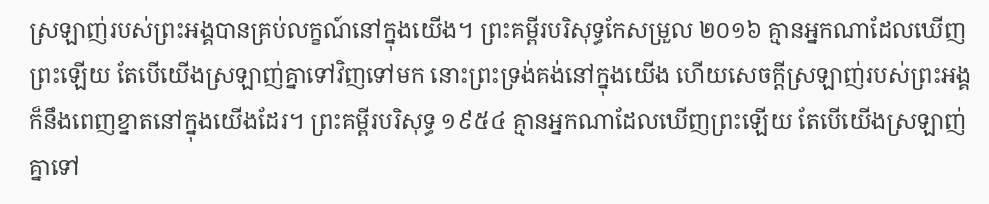ស្រឡាញ់របស់ព្រះអង្គបានគ្រប់លក្ខណ៍នៅក្នុងយើង។ ព្រះគម្ពីរបរិសុទ្ធកែសម្រួល ២០១៦ គ្មានអ្នកណាដែលឃើញព្រះឡើយ តែបើយើងស្រឡាញ់គ្នាទៅវិញទៅមក នោះព្រះទ្រង់គង់នៅក្នុងយើង ហើយសេចក្ដីស្រឡាញ់របស់ព្រះអង្គក៏នឹងពេញខ្នាតនៅក្នុងយើងដែរ។ ព្រះគម្ពីរបរិសុទ្ធ ១៩៥៤ គ្មានអ្នកណាដែលឃើញព្រះឡើយ តែបើយើងស្រឡាញ់គ្នាទៅ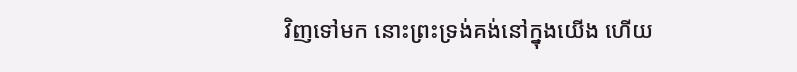វិញទៅមក នោះព្រះទ្រង់គង់នៅក្នុងយើង ហើយ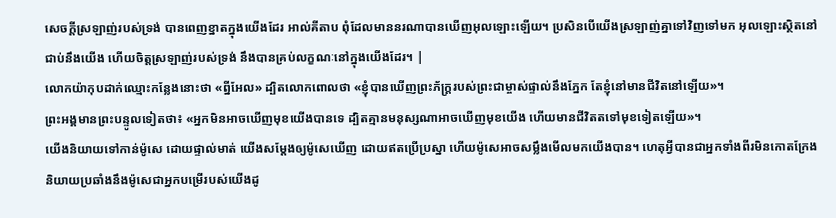សេចក្ដីស្រឡាញ់របស់ទ្រង់ បានពេញខ្នាតក្នុងយើងដែរ អាល់គីតាប ពុំដែលមាននរណាបានឃើញអុលឡោះឡើយ។ ប្រសិនបើយើងស្រឡាញ់គ្នាទៅវិញទៅមក អុលឡោះស្ថិតនៅជាប់នឹងយើង ហើយចិត្តស្រឡាញ់របស់ទ្រង់ នឹងបានគ្រប់លក្ខណៈនៅក្នុងយើងដែរ។ |
លោកយ៉ាកុបដាក់ឈ្មោះកន្លែងនោះថា «ព្នីអែល» ដ្បិតលោកពោលថា «ខ្ញុំបានឃើញព្រះភ័ក្ត្ររបស់ព្រះជាម្ចាស់ផ្ទាល់នឹងភ្នែក តែខ្ញុំនៅមានជីវិតនៅឡើយ»។
ព្រះអង្គមានព្រះបន្ទូលទៀតថា៖ «អ្នកមិនអាចឃើញមុខយើងបានទេ ដ្បិតគ្មានមនុស្សណាអាចឃើញមុខយើង ហើយមានជីវិតតទៅមុខទៀតឡើយ»។
យើងនិយាយទៅកាន់ម៉ូសេ ដោយផ្ទាល់មាត់ យើងសម្តែងឲ្យម៉ូសេឃើញ ដោយឥតប្រើប្រស្នា ហើយម៉ូសេអាចសម្លឹងមើលមកយើងបាន។ ហេតុអ្វីបានជាអ្នកទាំងពីរមិនកោតក្រែង និយាយប្រឆាំងនឹងម៉ូសេជាអ្នកបម្រើរបស់យើងដូ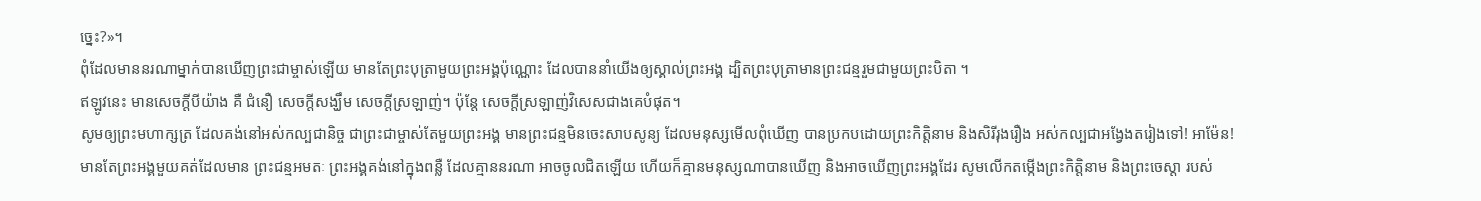ច្នេះ?»។
ពុំដែលមាននរណាម្នាក់បានឃើញព្រះជាម្ចាស់ឡើយ មានតែព្រះបុត្រាមួយព្រះអង្គប៉ុណ្ណោះ ដែលបាននាំយើងឲ្យស្គាល់ព្រះអង្គ ដ្បិតព្រះបុត្រាមានព្រះជន្មរួមជាមួយព្រះបិតា ។
ឥឡូវនេះ មានសេចក្ដីបីយ៉ាង គឺ ជំនឿ សេចក្ដីសង្ឃឹម សេចក្ដីស្រឡាញ់។ ប៉ុន្តែ សេចក្ដីស្រឡាញ់វិសេសជាងគេបំផុត។
សូមឲ្យព្រះមហាក្សត្រ ដែលគង់នៅអស់កល្បជានិច្ច ជាព្រះជាម្ចាស់តែមួយព្រះអង្គ មានព្រះជន្មមិនចេះសាបសូន្យ ដែលមនុស្សមើលពុំឃើញ បានប្រកបដោយព្រះកិត្តិនាម និងសិរីរុងរឿង អស់កល្បជាអង្វែងតរៀងទៅ! អាម៉ែន!
មានតែព្រះអង្គមួយគត់ដែលមាន ព្រះជន្មអមតៈ ព្រះអង្គគង់នៅក្នុងពន្លឺ ដែលគ្មាននរណា អាចចូលជិតឡើយ ហើយក៏គ្មានមនុស្សណាបានឃើញ និងអាចឃើញព្រះអង្គដែរ សូមលើកតម្កើងព្រះកិត្តិនាម និងព្រះចេស្ដា របស់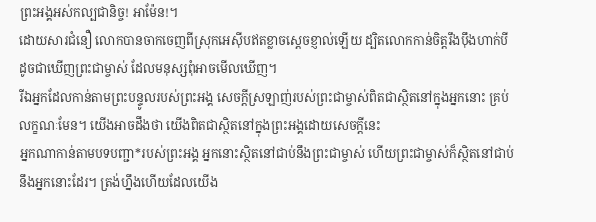ព្រះអង្គអស់កល្បជានិច្ច! អាម៉ែន!។
ដោយសារជំនឿ លោកបានចាកចេញពីស្រុកអេស៊ីបឥតខ្លាចស្ដេចខ្ញាល់ឡើយ ដ្បិតលោកកាន់ចិត្តរឹងប៉ឹងហាក់បីដូចជាឃើញព្រះជាម្ចាស់ ដែលមនុស្សពុំអាចមើលឃើញ។
រីឯអ្នកដែលកាន់តាមព្រះបន្ទូលរបស់ព្រះអង្គ សេចក្ដីស្រឡាញ់របស់ព្រះជាម្ចាស់ពិតជាស្ថិតនៅក្នុងអ្នកនោះ គ្រប់លក្ខណៈមែន។ យើងអាចដឹងថា យើងពិតជាស្ថិតនៅក្នុងព្រះអង្គដោយសេចក្ដីនេះ
អ្នកណាកាន់តាមបទបញ្ជា*របស់ព្រះអង្គ អ្នកនោះស្ថិតនៅជាប់នឹងព្រះជាម្ចាស់ ហើយព្រះជាម្ចាស់ក៏ស្ថិតនៅជាប់នឹងអ្នកនោះដែរ។ ត្រង់ហ្នឹងហើយដែលយើង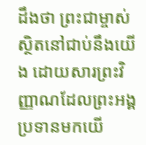ដឹងថា ព្រះជាម្ចាស់ស្ថិតនៅជាប់នឹងយើង ដោយសារព្រះវិញ្ញាណដែលព្រះអង្គប្រទានមកយើ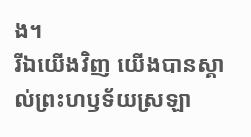ង។
រីឯយើងវិញ យើងបានស្គាល់ព្រះហឫទ័យស្រឡា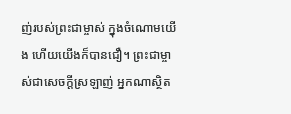ញ់របស់ព្រះជាម្ចាស់ ក្នុងចំណោមយើង ហើយយើងក៏បានជឿ។ ព្រះជាម្ចាស់ជាសេចក្ដីស្រឡាញ់ អ្នកណាស្ថិត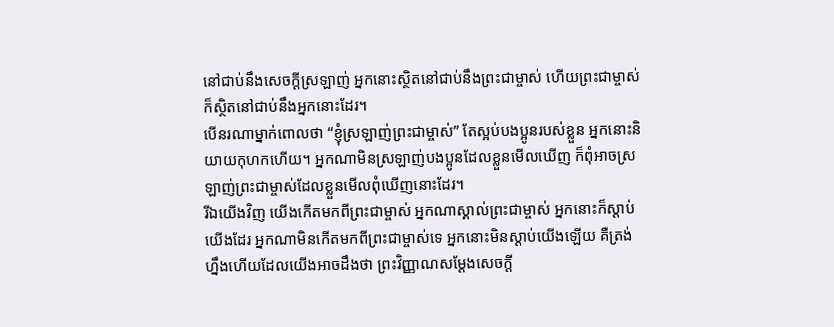នៅជាប់នឹងសេចក្ដីស្រឡាញ់ អ្នកនោះស្ថិតនៅជាប់នឹងព្រះជាម្ចាស់ ហើយព្រះជាម្ចាស់ក៏ស្ថិតនៅជាប់នឹងអ្នកនោះដែរ។
បើនរណាម្នាក់ពោលថា “ខ្ញុំស្រឡាញ់ព្រះជាម្ចាស់” តែស្អប់បងប្អូនរបស់ខ្លួន អ្នកនោះនិយាយកុហកហើយ។ អ្នកណាមិនស្រឡាញ់បងប្អូនដែលខ្លួនមើលឃើញ ក៏ពុំអាចស្រឡាញ់ព្រះជាម្ចាស់ដែលខ្លួនមើលពុំឃើញនោះដែរ។
រីឯយើងវិញ យើងកើតមកពីព្រះជាម្ចាស់ អ្នកណាស្គាល់ព្រះជាម្ចាស់ អ្នកនោះក៏ស្ដាប់យើងដែរ អ្នកណាមិនកើតមកពីព្រះជាម្ចាស់ទេ អ្នកនោះមិនស្ដាប់យើងឡើយ គឺត្រង់ហ្នឹងហើយដែលយើងអាចដឹងថា ព្រះវិញ្ញាណសម្តែងសេចក្ដី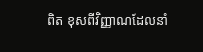ពិត ខុសពីវិញ្ញាណដែលនាំ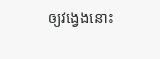ឲ្យវង្វេងនោះ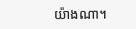យ៉ាងណា។